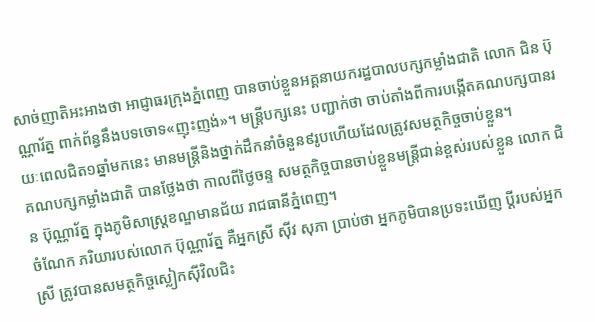សាច់ញាតិអះអាងថា អាជ្ញាធរក្រុងភ្នំពេញ បានចាប់ខ្លួនអគ្គនាយករដ្ឋបាលបក្សកម្លាំងជាតិ លោក ជិន ប៊ុណ្ណារ័ត្ន ពាក់ព័ន្ធនឹងបទចោទ«ញុះញង់»។ មន្រ្តីបក្សនេះ បញ្ជាក់ថា ចាប់តាំងពីការបង្កើតគណបក្សបានរយៈពេលជិត១ឆ្នាំមកនេះ មានមន្រ្តីនិងថ្នាក់ដឹកនាំចំនួន៩រូបហើយដែលត្រូវសមត្ថកិច្ចចាប់ខ្លួន។
គណបក្សកម្លាំងជាតិ បានថ្លែងថា កាលពីថ្ងៃចន្ទ សមត្ថកិច្ចបានចាប់ខ្លួនមន្រ្តីជាន់ខ្ពស់របស់ខ្លួន លោក ជិន ប៊ុណ្ណារ័ត្ន ក្នុងភូមិសាស្រ្តខណ្ឌមានជ័យ រាជធានីភ្នំពេញ។
ចំណែក ភរិយារបស់លោក ប៊ុណ្ណារ័ត្ន គឺអ្នកស្រី ស៊ីវ សុភា ប្រាប់ថា អ្នកភូមិបានប្រទះឃើញ ប្ដីរបស់អ្នកស្រី ត្រូវបានសមត្ថកិច្ចស្លៀកស៊ីវិលជិះ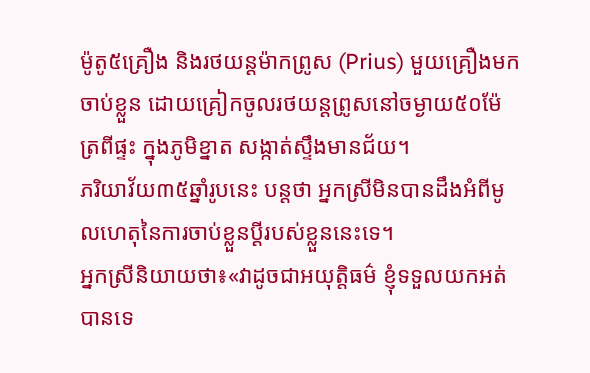ម៉ូតូ៥គ្រឿង និងរថយន្តម៉ាកព្រូស (Prius) មួយគ្រឿងមកចាប់ខ្លួន ដោយគ្រៀកចូលរថយន្តព្រូសនៅចម្ងាយ៥០ម៉ែត្រពីផ្ទះ ក្នុងភូមិខ្នាត សង្កាត់ស្ទឹងមានជ័យ។
ភរិយាវ័យ៣៥ឆ្នាំរូបនេះ បន្តថា អ្នកស្រីមិនបានដឹងអំពីមូលហេតុនៃការចាប់ខ្លួនប្ដីរបស់ខ្លួននេះទេ។
អ្នកស្រីនិយាយថា៖«វាដូចជាអយុត្តិធម៌ ខ្ញុំទទួលយកអត់បានទេ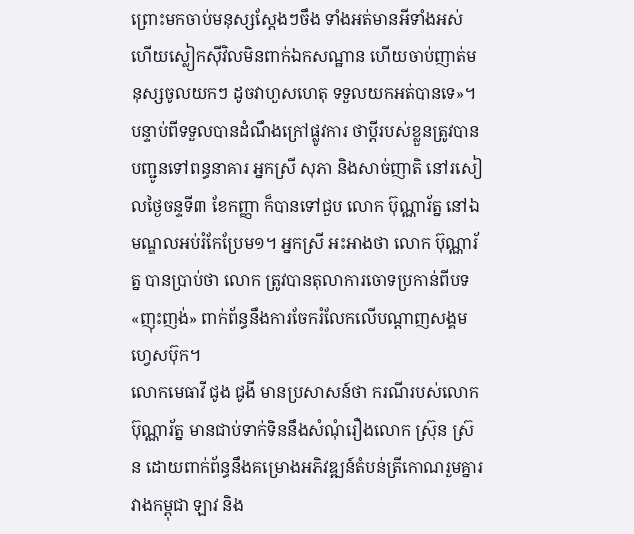ព្រោះមកចាប់មនុស្សស្ដែងៗចឹង ទាំងអត់មានអីទាំងអស់ ហើយស្លៀកស៊ីវិលមិនពាក់ឯកសណ្ឋាន ហើយចាប់ញាត់មនុស្សចូលយកៗ ដូចវាហួសហេតុ ទទួលយកអត់បានទេ»។
បន្ទាប់ពីទទួលបានដំណឹងក្រៅផ្លូវការ ថាប្ដីរបស់ខ្លួនត្រូវបានបញ្ជូនទៅពន្ធនាគារ អ្នកស្រី សុភា និងសាច់ញាតិ នៅរសៀលថ្ងៃចន្ទទី៣ ខែកញ្ញា ក៏បានទៅជួប លោក ប៊ុណ្ណារ័ត្ន នៅឯមណ្ឌលអប់រំកែប្រែម១។ អ្នកស្រី អះអាងថា លោក ប៊ុណ្ណារ័ត្ន បានប្រាប់ថា លោក ត្រូវបានតុលាការចោទប្រកាន់ពីបទ «ញុះញង់» ពាក់ព័ន្ធនឹងការចែករំលែកលើបណ្ដាញសង្គមហ្វេសប៊ុក។
លោកមេធាវី ជូង ជូងី មានប្រសាសន៍ថា ករណីរបស់លោក ប៊ុណ្ណារ័ត្ន មានជាប់ទាក់ទិននឹងសំណុំរឿងលោក ស្រ៊ុន ស្រ៊ន ដោយពាក់ព័ន្ធនឹងគម្រោងអភិវឌ្ឍន៍តំបន់ត្រីកោណរួមគ្នារវាងកម្ពុជា ឡាវ និង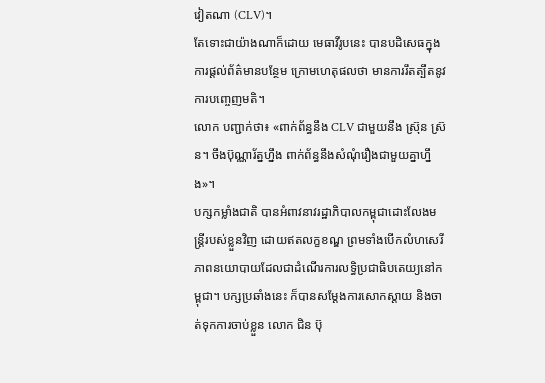វៀតណា (CLV)។
តែទោះជាយ៉ាងណាក៏ដោយ មេធាវីរូបនេះ បានបដិសេធក្នុងការផ្ដល់ព័ត៌មានបន្ថែម ក្រោមហេតុផលថា មានការរឹតត្បឹតនូវការបញ្ចេញមតិ។
លោក បញ្ជាក់ថា៖ «ពាក់ព័ន្ធនឹង CLV ជាមួយនឹង ស្រ៊ុន ស្រ៊ន។ ចឹងប៊ុណ្ណារ័ត្នហ្នឹង ពាក់ព័ន្ធនឹងសំណុំរឿងជាមួយគ្នាហ្នឹង»។
បក្សកម្លាំងជាតិ បានអំពាវនាវរដ្ឋាភិបាលកម្ពុជាដោះលែងមន្រ្តីរបស់ខ្លួនវិញ ដោយឥតលក្ខខណ្ឌ ព្រមទាំងបើកលំហសេរីភាពនយោបាយដែលជាដំណើរការលទ្ធិប្រជាធិបតេយ្យនៅកម្ពុជា។ បក្សប្រឆាំងនេះ ក៏បានសម្ដែងការសោកស្ដាយ និងចាត់ទុកការចាប់ខ្លួន លោក ជិន ប៊ុ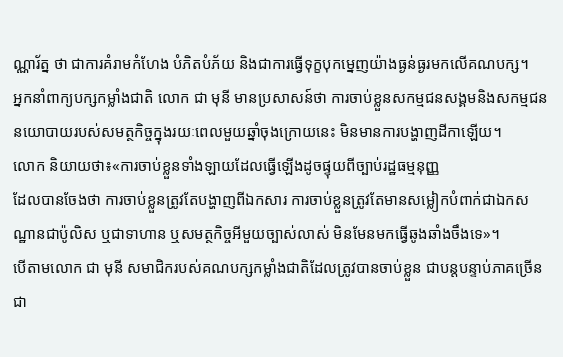ណ្ណារ័ត្ន ថា ជាការគំរាមកំហែង បំភិតបំភ័យ និងជាការធ្វើទុក្ខបុកម្នេញយ៉ាងធ្ងន់ធ្ងរមកលើគណបក្ស។
អ្នកនាំពាក្យបក្សកម្លាំងជាតិ លោក ជា មុនី មានប្រសាសន៍ថា ការចាប់ខ្លួនសកម្មជនសង្គមនិងសកម្មជននយោបាយរបស់សមត្ថកិច្ចក្នុងរយៈពេលមួយឆ្នាំចុងក្រោយនេះ មិនមានការបង្ហាញដីកាឡើយ។
លោក និយាយថា៖«ការចាប់ខ្លួនទាំងឡាយដែលធ្វើឡើងដូចផ្ទុយពីច្បាប់រដ្ឋធម្មនុញ្ញ
ដែលបានចែងថា ការចាប់ខ្លួនត្រូវតែបង្ហាញពីឯកសារ ការចាប់ខ្លួនត្រូវតែមានសម្លៀកបំពាក់ជាឯកសណ្ឋានជាប៉ូលិស ឬជាទាហាន ឬសមត្ថកិច្ចអីមួយច្បាស់លាស់ មិនមែនមកធ្វើឆូងឆាំងចឹងទេ»។
បើតាមលោក ជា មុនី សមាជិករបស់គណបក្សកម្លាំងជាតិដែលត្រូវបានចាប់ខ្លួន ជាបន្តបន្ទាប់ភាគច្រើនជា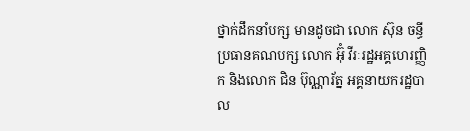ថ្នាក់ដឹកនាំបក្ស មានដូចជា លោក ស៊ុន ចន្ធី ប្រធានគណបក្ស លោក អ៊ុំ វីរៈរដ្ឋអគ្គហេរញ្ញិក និងលោក ជិន ប៊ុណ្ណារ័ត្ន អគ្គនាយករដ្ឋបាល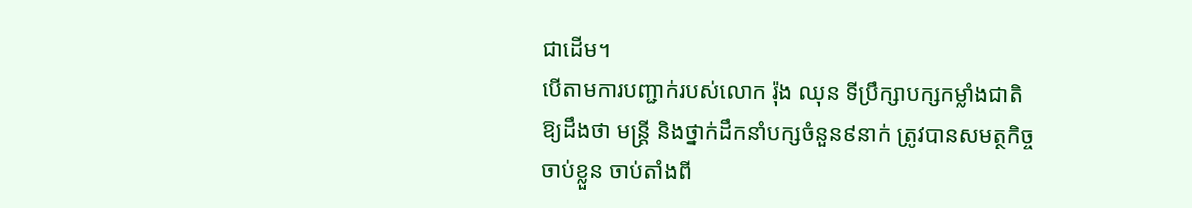ជាដើម។
បើតាមការបញ្ជាក់របស់លោក រ៉ុង ឈុន ទីប្រឹក្សាបក្សកម្លាំងជាតិ ឱ្យដឹងថា មន្រ្តី និងថ្នាក់ដឹកនាំបក្សចំនួន៩នាក់ ត្រូវបានសមត្ថកិច្ចចាប់ខ្លួន ចាប់តាំងពី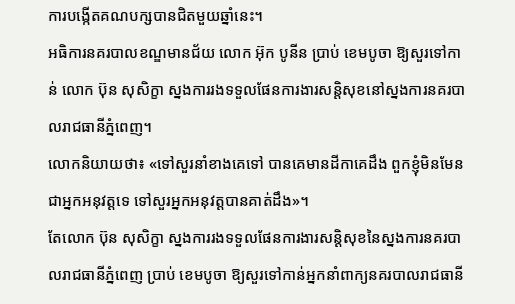ការបង្កើតគណបក្សបានជិតមួយឆ្នាំនេះ។
អធិការនគរបាលខណ្ឌមានជ័យ លោក អ៊ុក បូនីន ប្រាប់ ខេមបូចា ឱ្យសួរទៅកាន់ លោក ប៊ុន សុសិក្ខា ស្នងការរងទទួលផែនការងារសន្តិសុខនៅស្នងការនគរបាលរាជធានីភ្នំពេញ។
លោកនិយាយថា៖ «ទៅសួរនាំខាងគេទៅ បានគេមានដីកាគេដឹង ពួកខ្ញុំមិនមែនជាអ្នកអនុវត្តទេ ទៅសួរអ្នកអនុវត្តបានគាត់ដឹង»។
តែលោក ប៊ុន សុសិក្ខា ស្នងការរងទទួលផែនការងារសន្តិសុខនៃស្នងការនគរបាលរាជធានីភ្នំពេញ ប្រាប់ ខេមបូចា ឱ្យសួរទៅកាន់អ្នកនាំពាក្យនគរបាលរាជធានី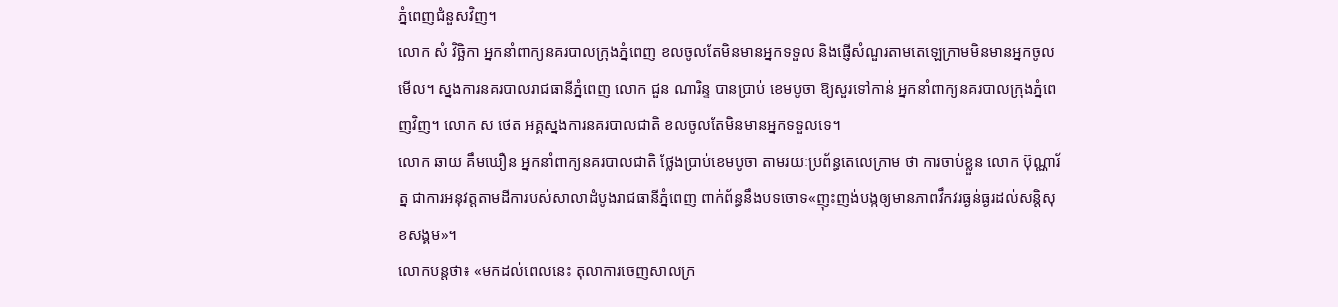ភ្នំពេញជំនួសវិញ។
លោក សំ វិច្ឆិកា អ្នកនាំពាក្យនគរបាលក្រុងភ្នំពេញ ខលចូលតែមិនមានអ្នកទទួល និងផ្ញើសំណួរតាមតេឡេក្រាមមិនមានអ្នកចូលមើល។ ស្នងការនគរបាលរាជធានីភ្នំពេញ លោក ជួន ណារិន្ទ បានប្រាប់ ខេមបូចា ឱ្យសួរទៅកាន់ អ្នកនាំពាក្យនគរបាលក្រុងភ្នំពេញវិញ។ លោក ស ថេត អគ្គស្នងការនគរបាលជាតិ ខលចូលតែមិនមានអ្នកទទួលទេ។
លោក ឆាយ គឹមឃឿន អ្នកនាំពាក្យនគរបាលជាតិ ថ្លែងប្រាប់ខេមបូចា តាមរយៈប្រព័ន្ធតេលេក្រាម ថា ការចាប់ខ្លួន លោក ប៊ុណ្ណារ័ត្ន ជាការអនុវត្តតាមដីការបស់សាលាដំបូងរាជធានីភ្នំពេញ ពាក់ព័ន្ធនឹងបទចោទ«ញុះញង់បង្កឲ្យមានភាពវឹកវរធ្ងន់ធ្ងរដល់សន្តិសុខសង្គម»។
លោកបន្តថា៖ «មកដល់ពេលនេះ តុលាការចេញសាលក្រ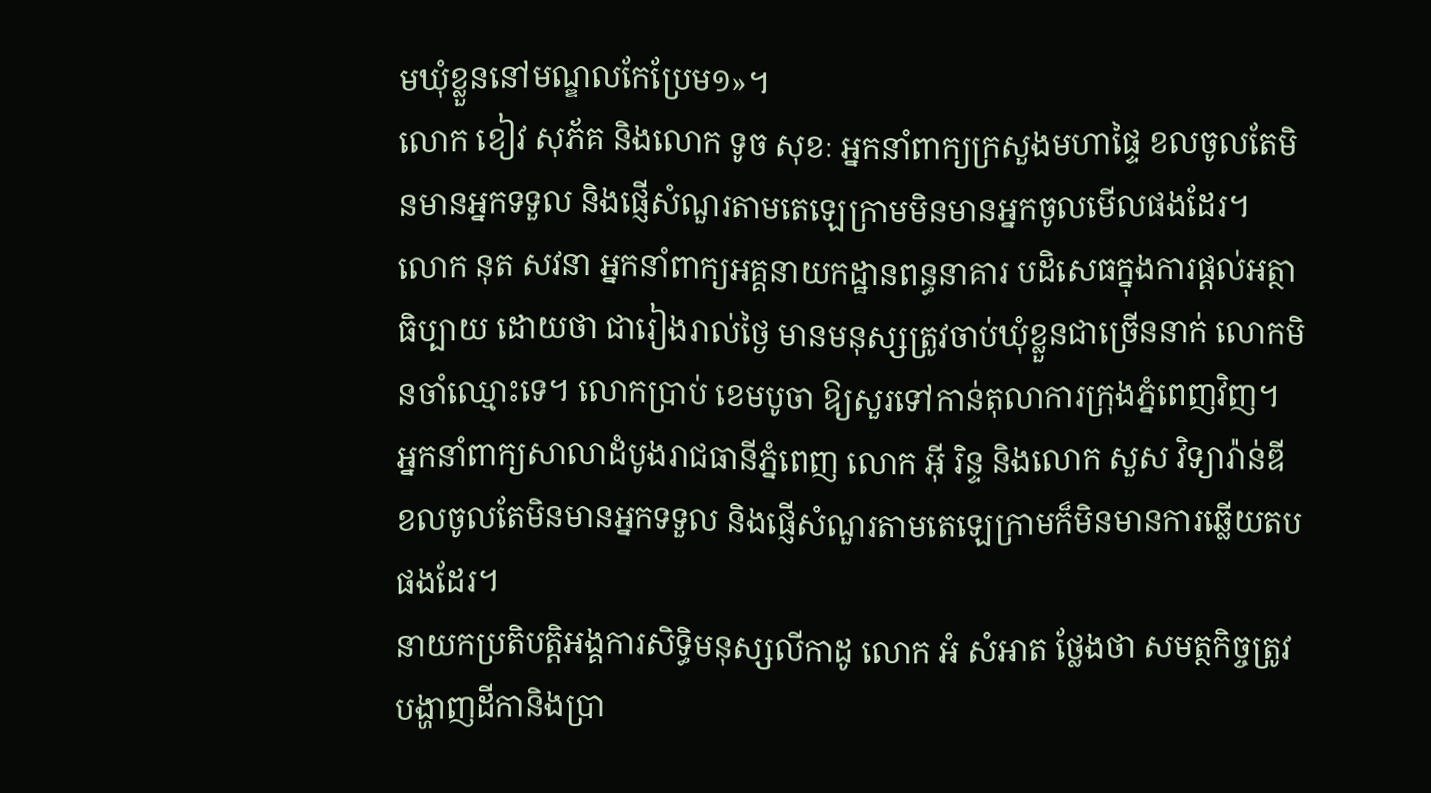មឃុំខ្លួននៅមណ្ឌលកែប្រែម១»។
លោក ខៀវ សុភ័គ និងលោក ទូច សុខៈ អ្នកនាំពាក្យក្រសួងមហាផ្ទៃ ខលចូលតែមិនមានអ្នកទទួល និងផ្ញើសំណួរតាមតេឡេក្រាមមិនមានអ្នកចូលមើលផងដែរ។
លោក នុត សវនា អ្នកនាំពាក្យអគ្គនាយកដ្ឋានពន្ធនាគារ បដិសេធក្នុងការផ្ដល់អត្ថាធិប្បាយ ដោយថា ជារៀងរាល់ថ្ងៃ មានមនុស្សត្រូវចាប់ឃុំខ្លួនជាច្រើននាក់ លោកមិនចាំឈ្មោះទេ។ លោកប្រាប់ ខេមបូចា ឱ្យសួរទៅកាន់តុលាការក្រុងភ្នំពេញវិញ។
អ្នកនាំពាក្យសាលាដំបូងរាជធានីភ្នំពេញ លោក អ៊ី រិន្ទ និងលោក សួស វិទ្យារ៉ាន់ឌី ខលចូលតែមិនមានអ្នកទទួល និងផ្ញើសំណួរតាមតេឡេក្រាមក៏មិនមានការឆ្លើយតបផងដែរ។
នាយកប្រតិបត្តិអង្គការសិទ្ធិមនុស្សលីកាដូ លោក អំ សំអាត ថ្លែងថា សមត្ថកិច្ចត្រូវបង្ហាញដីកានិងប្រា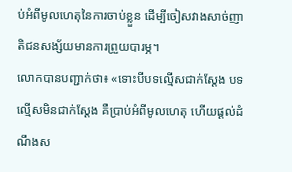ប់អំពីមូលហេតុនៃការចាប់ខ្លួន ដើម្បីចៀសវាងសាច់ញាតិជនសង្ស័យមានការព្រួយបារម្ភ។
លោកបានបញ្ជាក់ថា៖ «ទោះបីបទល្មើសជាក់ស្ដែង បទល្មើសមិនជាក់ស្ដែង គឺប្រាប់អំពីមូលហេតុ ហើយផ្ដល់ដំណឹងស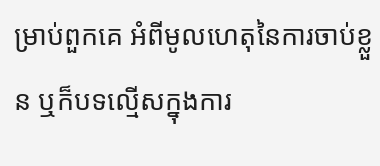ម្រាប់ពួកគេ អំពីមូលហេតុនៃការចាប់ខ្លួន ឬក៏បទល្មើសក្នុងការ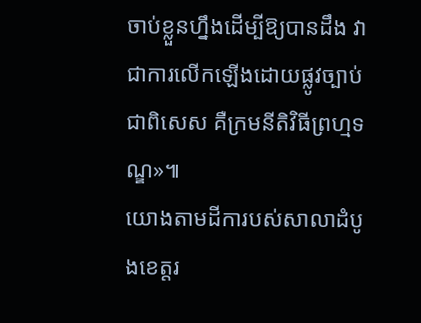ចាប់ខ្លួនហ្នឹងដើម្បីឱ្យបានដឹង វាជាការលើកឡើងដោយផ្លូវច្បាប់ ជាពិសេស គឺក្រមនីតិវិធីព្រហ្មទណ្ឌ»៕
យោងតាមដីការបស់សាលាដំបូងខេត្តរ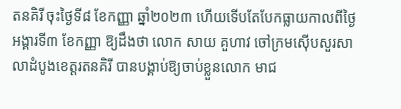តនគិរី ចុះថ្ងៃទី៨ ខែកញ្ញា ឆ្នាំ២០២៣ ហើយទើបតែបែកធ្លាយកាលពីថ្ងៃអង្គារទី៣ ខែកញ្ញា ឱ្យដឹងថា លោក សាយ គួហាវ ចៅក្រមស៊ើបសួរសាលាដំបូងខេត្តរតនគិរី បានបង្គាប់ឱ្យចាប់ខ្លួនលោក មាជ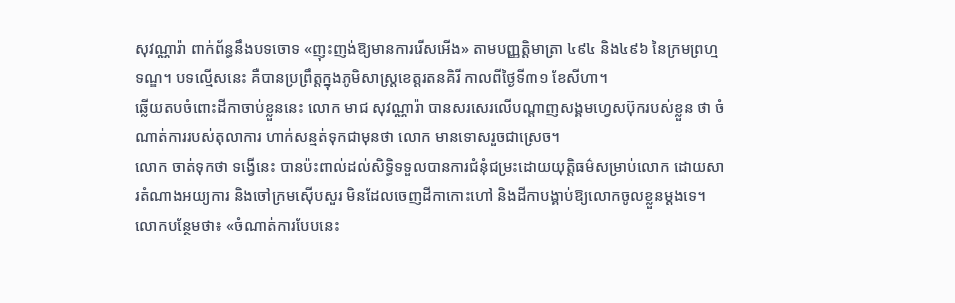សុវណ្ណារ៉ា ពាក់ព័ន្ធនឹងបទចោទ «ញុះញង់ឱ្យមានការរើសអើង» តាមបញ្ញត្តិមាត្រា ៤៩៤ និង៤៩៦ នៃក្រមព្រហ្មទណ្ឌ។ បទល្មើសនេះ គឺបានប្រព្រឹត្តក្នុងភូមិសាស្រ្តខេត្តរតនគិរី កាលពីថ្ងៃទី៣១ ខែសីហា។
ឆ្លើយតបចំពោះដីកាចាប់ខ្លួននេះ លោក មាជ សុវណ្ណារ៉ា បានសរសេរលើបណ្ដាញសង្គមហ្វេសប៊ុករបស់ខ្លួន ថា ចំណាត់ការរបស់តុលាការ ហាក់សន្មត់ទុកជាមុនថា លោក មានទោសរួចជាស្រេច។
លោក ចាត់ទុកថា ទង្វើនេះ បានប៉ះពាល់ដល់សិទ្ធិទទួលបានការជំនុំជម្រះដោយយុត្តិធម៌សម្រាប់លោក ដោយសារតំណាងអយ្យការ និងចៅក្រមស៊ើបសួរ មិនដែលចេញដីកាកោះហៅ និងដីកាបង្គាប់ឱ្យលោកចូលខ្លួនម្ដងទេ។
លោកបន្ថែមថា៖ «ចំណាត់ការបែបនេះ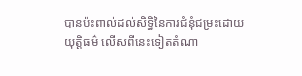បានប៉ះពាល់ដល់សិទ្ធិនៃការជំនុំជម្រះដោយយុត្តិធម៌ លើសពីនេះទៀតតំណា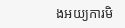ងអយ្យការមិ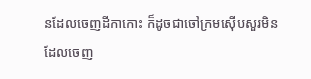នដែលចេញដីកាកោះ ក៏ដូចជាចៅក្រមស៊ើបសួរមិនដែលចេញ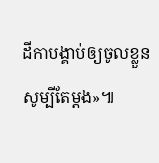ដីកាបង្គាប់ឲ្យចូលខ្លួនសូម្បីតែម្តង»៕